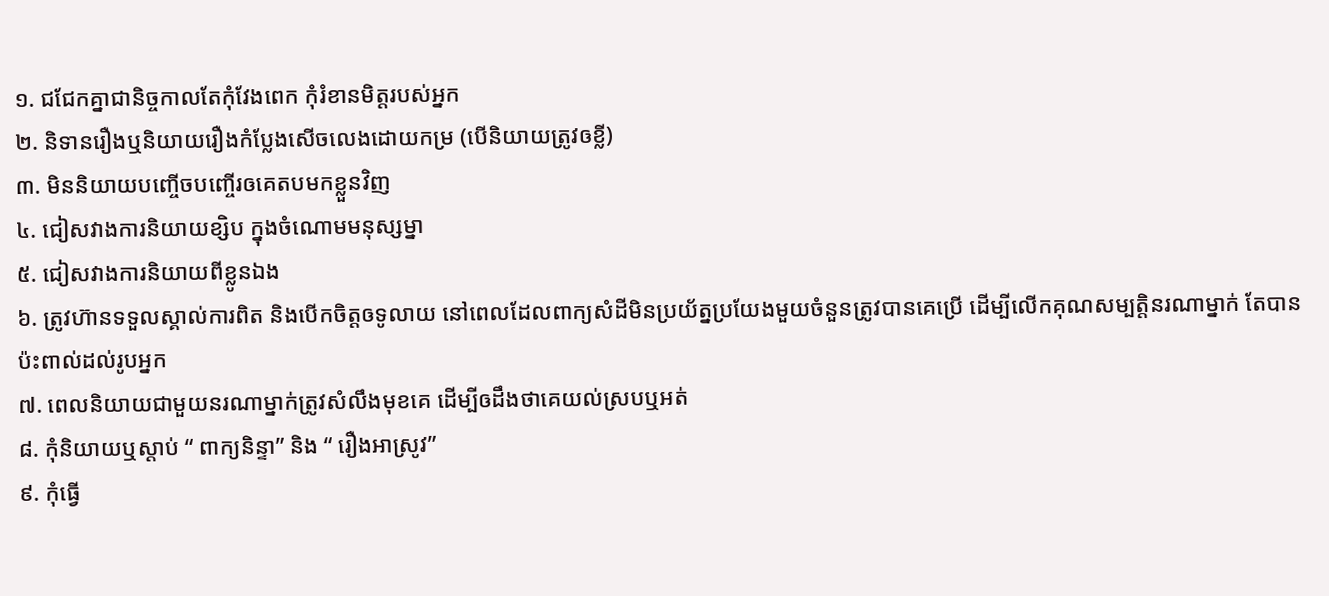១. ជជែកគ្នាជានិច្ចកាលតែកុំវែងពេក កុំរំខានមិត្តរបស់អ្នក
២. និទានរឿងឬនិយាយរឿងកំប្លែងសើចលេងដោយកម្រ (បើនិយាយត្រូវឲខ្លី)
៣. មិននិយាយបញ្ចើចបញ្ចើរឲគេតបមកខ្លួនវិញ
៤. ជៀសវាងការនិយាយខ្សិប ក្នុងចំណោមមនុស្សម្នា
៥. ជៀសវាងការនិយាយពីខ្លូនឯង
៦. ត្រូវហ៊ានទទួលស្គាល់ការពិត និងបើកចិត្តឲទូលាយ នៅពេលដែលពាក្យសំដីមិនប្រយ័ត្នប្រយែងមួយចំនួនត្រូវបានគេប្រើ ដើម្បីលើកគុណសម្បត្តិនរណាម្នាក់ តែបានប៉ះពាល់ដល់រូបអ្នក
៧. ពេលនិយាយជាមួយនរណាម្នាក់ត្រូវសំលឹងមុខគេ ដើម្បីឲដឹងថាគេយល់ស្របឬអត់
៨. កុំនិយាយឬស្តាប់ “ ពាក្យនិន្ទា” និង “ រឿងអាស្រូវ”
៩. កុំធ្វើ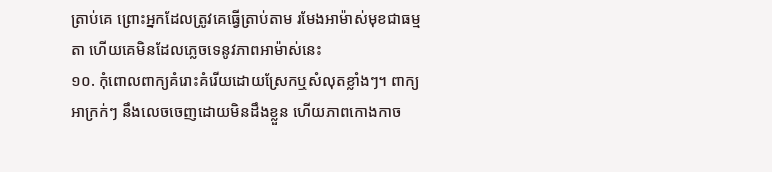ត្រាប់គេ ព្រោះអ្នកដែលត្រូវគេធ្វើត្រាប់តាម រមែងអាម៉ាស់មុខជាធម្មតា ហើយគេមិនដែលភ្លេចទេនូវភាពអាម៉ាស់នេះ
១០. កុំពោលពាក្យគំរោះគំរើយដោយស្រែកឬសំលុតខ្លាំងៗ។ ពាក្យអាក្រក់ៗ នឹងលេចចេញដោយមិនដឹងខ្លួន ហើយភាពកោងកាច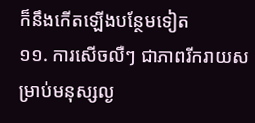ក៏នឹងកើតឡើងបន្ថែមទៀត
១១. ការសើចលឺៗ ជាភាពរីករាយសម្រាប់មនុស្សល្ង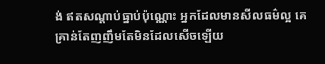ង់ ឥតសណ្តាប់ធ្នាប់ប៉ុណ្ណោះ អ្នកដែលមានសីលធម៌ល្អ គេគ្រាន់តែញញឹមតែមិនដែលសើចឡើយ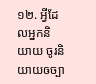១២. អ្វីដែលអ្នកនិយាយ ចូរនិយាយឲច្បា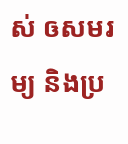ស់ ឲសមរម្យ និងប្រ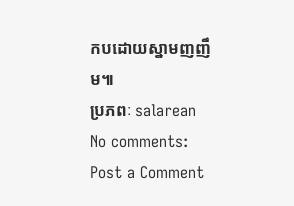កបដោយស្នាមញញឹម៕
ប្រភពៈ salarean
No comments:
Post a Comment